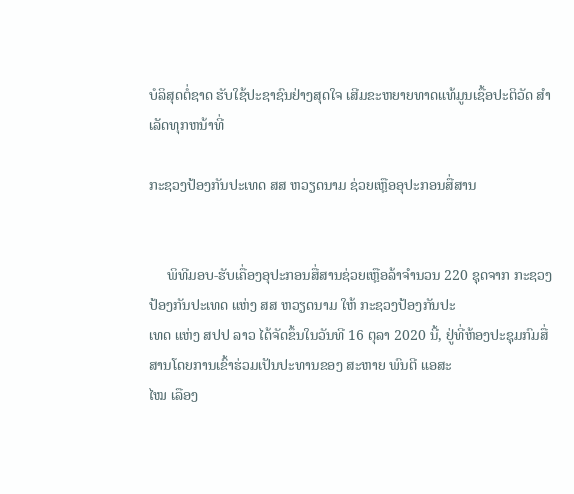ບໍລິສຸດຕໍ່ຊາດ ຮັບໃຊ້ປະຊາຊົນຢ່າງສຸດໃຈ ເສີມຂະຫຍາຍທາດແທ້ມູນເຊື້ອປະຕິວັດ ສໍາເລັດທຸກຫນ້າທີ່

ກະຊວງປ້ອງກັນປະເທດ ສສ ຫວຽດນາມ ຊ່ວຍເຫຼືອອຸປະກອນສື່ສານ


     ພິທີມອບ-ຮັບເຄື່ອງອຸປະກອນສື່ສານຊ່ວຍເຫຼືອລ້າຈໍານວນ 220 ຊຸດຈາກ ກະຊວງປ້ອງກັນປະເທດ ແຫ່ງ ສສ ຫວຽດນາມ ໃຫ້ ກະຊວງປ້ອງກັນປະ
ເທດ ແຫ່ງ ສປປ ລາວ ໄດ້ຈັດຂຶ້ນໃນວັນທີ 16 ຕຸລາ 2020 ນີ້, ຢູ່ທີ່ຫ້ອງປະຊຸມກົມສື່ສານໂດຍການເຂົ້າຮ່ວມເປັນປະທານຂອງ ສະຫາຍ ພົນຕີ ແອສະ
ໄໝ ເລືອງ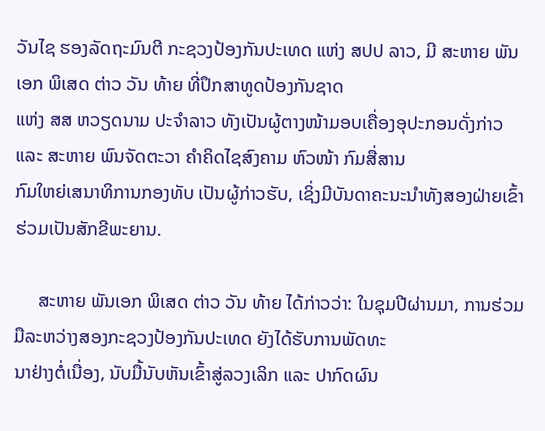ວັນໄຊ ຮອງລັດຖະມົນຕີ ກະຊວງປ້ອງກັນປະເທດ ແຫ່ງ ສປປ ລາວ, ມີ ສະຫາຍ ພັນເອກ ພິເສດ ຕ່າວ ວັນ ທ້າຍ ທີ່ປຶກສາທູດປ້ອງກັນຊາດ
ແຫ່ງ ສສ ຫວຽດນາມ ປະຈໍາລາວ ທັງເປັນຜູ້ຕາງໜ້າມອບເຄື່ອງອຸປະກອນດັ່ງກ່າວ ແລະ ສະຫາຍ ພົນຈັດຕະວາ ຄໍາຄິດໄຊສົງຄາມ ຫົວໜ້າ ກົມສື່ສານ
ກົມໃຫຍ່ເສນາທິການກອງທັບ ເປັນຜູ້ກ່າວຮັບ, ເຊິ່ງມີບັນດາຄະນະນໍາທັງສອງຝ່າຍເຂົ້າຮ່ວມເປັນສັກຂີພະຍານ.

     ສະຫາຍ ພັນເອກ ພິເສດ ຕ່າວ ວັນ ທ້າຍ ໄດ້ກ່າວວ່າ: ໃນຊຸມປີຜ່ານມາ, ການຮ່ວມມືລະຫວ່າງສອງກະຊວງປ້ອງກັນປະເທດ ຍັງໄດ້ຮັບການພັດທະ
ນາຢ່າງຕໍ່ເນື່ອງ, ນັບມື້ນັບຫັນເຂົ້າສູ່ລວງເລິກ ແລະ ປາກົດຜົນ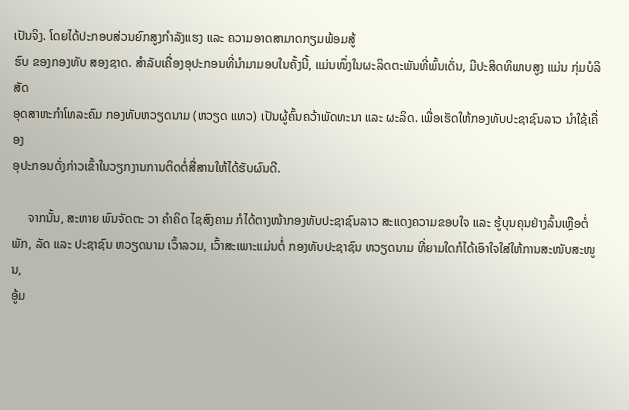ເປັນຈິງ. ໂດຍໄດ້ປະກອບສ່ວນຍົກສູງກໍາລັງແຮງ ແລະ ຄວາມອາດສາມາດກຽມພ້ອມສູ້
ຮົບ ຂອງກອງທັບ ສອງຊາດ. ສໍາລັບເຄື່ອງອຸປະກອນທີ່ນໍາມາມອບໃນຄັ້ງນີ້, ແມ່ນໜຶ່ງໃນຜະລິດຕະພັນທີ່ພົ້ນເດັ່ນ, ມີປະສິດທິພາບສູງ ແມ່ນ ກຸ່ມບໍລິສັດ
ອຸດສາຫະກໍາໂທລະຄົມ ກອງທັບຫວຽດນາມ (ຫວຽດ ແທວ) ເປັນຜູ້ຄົ້ນຄວ້າພັດທະນາ ແລະ ຜະລິດ. ເພື່ອເຮັດໃຫ້ກອງທັບປະຊາຊົນລາວ ນໍາໃຊ້ເຄື່ອງ
ອຸປະກອນດັ່ງກ່າວເຂົ້າໃນວຽກງານການຕິດຕໍ່ສື່ສານໃຫ້ໄດ້ຮັບຜົນດີ.

     ຈາກນັ້ນ, ສະຫາຍ ພົນຈັດຕະ ວາ ຄໍາຄິດ ໄຊສົງຄາມ ກໍໄດ້ຕາງໜ້າກອງທັບປະຊາຊົນລາວ ສະແດງຄວາມຂອບໃຈ ແລະ ຮູ້ບຸນຄຸນຢ່າງລົ້ນເຫຼືອຕໍ່
ພັກ, ລັດ ແລະ ປະຊາຊົນ ຫວຽດນາມ ເວົ້າລວມ, ເວົ້າສະເພາະແມ່ນຕໍ່ ກອງທັບປະຊາຊົນ ຫວຽດນາມ ທີ່ຍາມໃດກໍໄດ້ເອົາໃຈໃສ່ໃຫ້ການສະໜັບສະໜູນ,
ອູ້ມ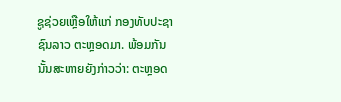ຊູຊ່ວຍເຫຼືອໃຫ້ແກ່ ກອງທັບປະຊາຊົນລາວ ຕະຫຼອດມາ. ພ້ອມກັນນັ້ນສະຫາຍຍັງກ່າວວ່າ: ຕະຫຼອດ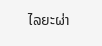ໄລຍະຜ່າ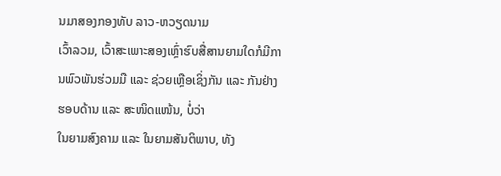ນມາສອງກອງທັບ ລາວ-ຫວຽດນາມ
ເວົ້າລວມ, ເວົ້າສະເພາະສອງເຫຼົ່າຮົບສື່ສານຍາມໃດກໍມີການພົວພັນຮ່ວມມື ແລະ ຊ່ວຍເຫຼືອເຊິ່ງກັນ ແລະ ກັນຢ່າງຮອບດ້ານ ແລະ ສະໜິດແໜ້ນ, ບໍ່ວ່າ
ໃນຍາມສົງຄາມ ແລະ ໃນຍາມສັນຕິພາບ, ທັງ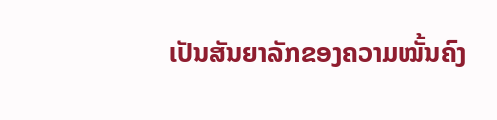ເປັນສັນຍາລັກຂອງຄວາມໝັ້ນຄົງ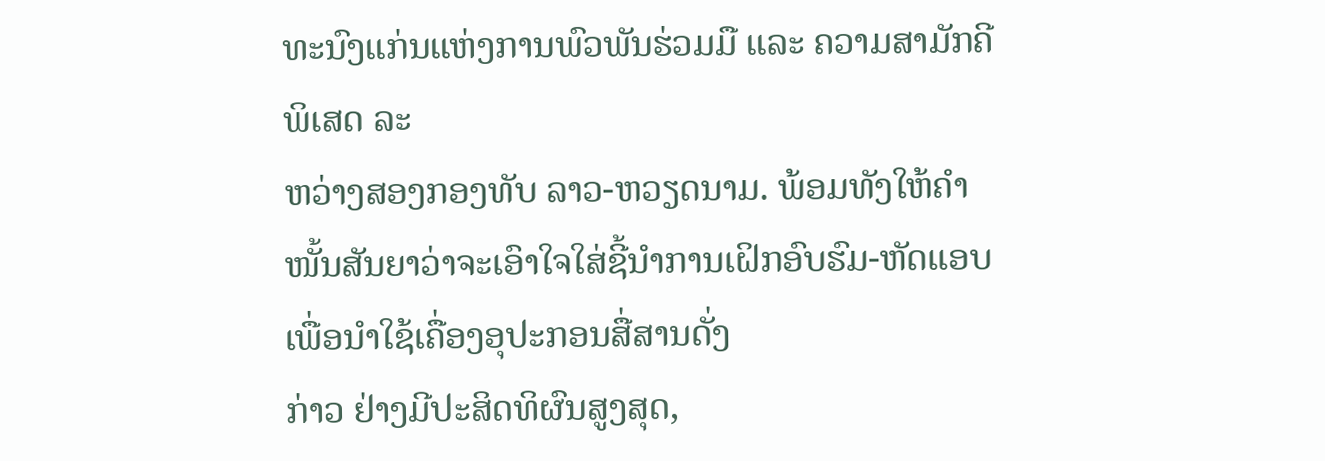ທະນົງແກ່ນແຫ່ງການພົວພັນຮ່ວມມື ແລະ ຄວາມສາມັກຄີພິເສດ ລະ
ຫວ່າງສອງກອງທັບ ລາວ-ຫວຽດນາມ. ພ້ອມທັງໃຫ້ຄໍາໜັ້ນສັນຍາວ່າຈະເອົາໃຈໃສ່ຊີ້ນໍາການເຝິກອົບຮົມ-ຫັດແອບເພື່ອນໍາໃຊ້ເຄື່ອງອຸປະກອນສື່ສານດັ່ງ
ກ່າວ ຢ່າງມີປະສິດທິຜົນສູງສຸດ,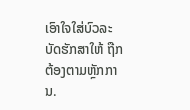ເອົາໃຈໃສ່ບົວລະບັດຮັກສາໃຫ້ ຖືກຕ້ອງຕາມຫຼັກການ.